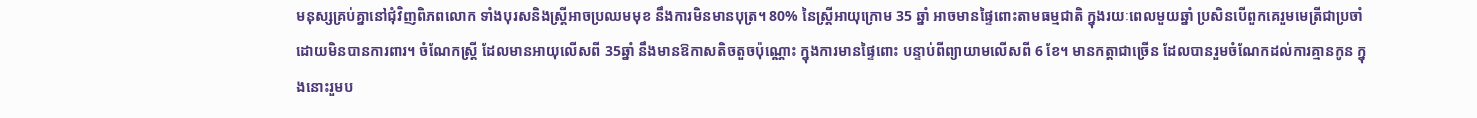មនុស្សគ្រប់គ្នានៅជុំវិញពិភពលោក ទាំងបុរសនិងស្ត្រីអាចប្រឈមមុខ នឹងការមិនមានបុត្រ។ 80% នៃស្ត្រីអាយុក្រោម 35 ឆ្នាំ អាចមានផ្ទៃពោះតាមធម្មជាតិ ក្នុងរយៈពេលមួយឆ្នាំ ប្រសិនបើពួកគេរួមមេត្រីជាប្រចាំ ដោយមិនបានការពារ។ ចំណែកស្ត្រី ដែលមានអាយុលើសពី 35ឆ្នាំ នឹងមានឱកាសតិចតួចប៉ុណ្ណោះ ក្នុងការមានផ្ទៃពោះ បន្ទាប់ពីព្យាយាមលើសពី 6 ខែ។ មានកត្តាជាច្រើន ដែលបានរួមចំណែកដល់ការគ្មានកូន ក្នុងនោះរួមប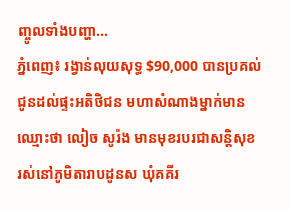ញ្ចូលទាំងបញ្ហា...
ភ្នំពេញ៖ រង្វាន់លុយសុទ្ធ $90,000 បានប្រគល់ជូនដល់ផ្ទះអតិថិជន មហាសំណាងម្នាក់មានឈ្មោះថា លៀច សូរ៉ង មានមុខរបរជាសន្តិសុខ រស់នៅភូមិតារាបដូនស ឃុំគគីរ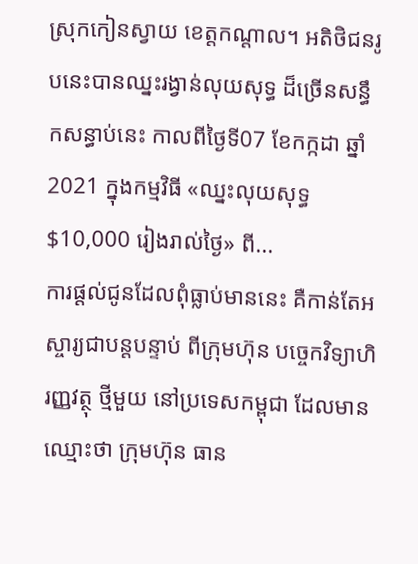ស្រុកកៀនស្វាយ ខេត្តកណ្តាល។ អតិថិជនរូបនេះបានឈ្នះរង្វាន់លុយសុទ្ធ ដ៏ច្រើនសន្ធឹកសន្ធាប់នេះ កាលពីថ្ងៃទី07 ខែកក្កដា ឆ្នាំ2021 ក្នុងកម្មវិធី «ឈ្នះលុយសុទ្ធ $10,000 រៀងរាល់ថ្ងៃ» ពី...
ការផ្តល់ជូនដែលពុំធ្លាប់មាននេះ គឺកាន់តែអស្ចារ្យជាបន្តបន្ទាប់ ពីក្រុមហ៊ុន បច្ចេកវិទ្យាហិរញ្ញវត្ថុ ថ្មីមួយ នៅប្រទេសកម្ពុជា ដែលមានឈ្មោះថា ក្រុមហ៊ុន ធាន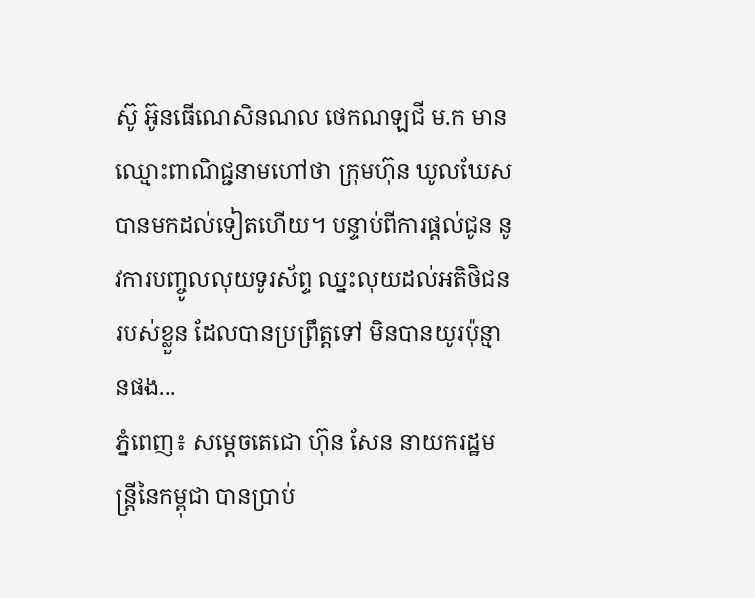ស៊ូ អ៊ូនធើណេសិនណល ថេកណឡជី ម.ក មានឈ្មោះពាណិជ្ជនាមហៅថា ក្រុមហ៊ុន ឃូលឃែស បានមកដល់ទៀតហើយ។ បន្ទាប់ពីការផ្តល់ជូន នូវការបញ្ចូលលុយទូរស័ព្ទ ឈ្នះលុយដល់អតិថិជនរបស់ខ្លួន ដែលបានប្រព្រឹត្តទៅ មិនបានយូរប៉ុន្មានផង...
ភ្នំពេញ៖ សម្ដេចតេជោ ហ៊ុន សែន នាយករដ្ឋមន្ដ្រីនៃកម្ពុជា បានប្រាប់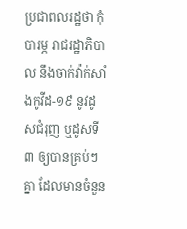ប្រជាពលរដ្ឋថា កុំបារម្ភ រាជរដ្ឋាភិបាល នឹងចាក់វ៉ាក់សាំងកូវីដ-១៩ នូវដូសជំរុញ ឬដូសទី៣ ឲ្យបានគ្រប់ៗគ្នា ដែលមានចំនួន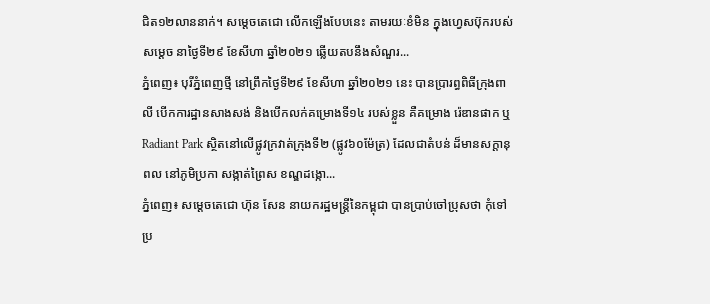ជិត១២លាននាក់។ សម្ដេចតេជោ លើកឡើងបែបនេះ តាមរយៈខំមិន ក្នុងហ្វេសប៊ុករបស់ សម្ដេច នាថ្ងៃទី២៩ ខែសីហា ឆ្នាំ២០២១ ឆ្លើយតបនឹងសំណួរ...
ភ្នំពេញ៖ បុរីភ្នំពេញថ្មី នៅព្រឹកថ្ងៃទី២៩ ខែសីហា ឆ្នាំ២០២១ នេះ បានប្រារព្ធពិធីក្រុងពាលី បើកការដ្ឋានសាងសង់ និងបើកលក់គម្រោងទី១៤ របស់ខ្លួន គឺគម្រោង រ៉េឌានផាក ឬ Radiant Park ស្ថិតនៅលើផ្លូវក្រវាត់ក្រុងទី២ (ផ្លូវ៦០ម៉ែត្រ) ដែលជាតំបន់ ដ៏មានសក្ដានុពល នៅភូមិប្រកា សង្កាត់ព្រៃស ខណ្ឌដង្កោ...
ភ្នំពេញ៖ សម្ដេចតេជោ ហ៊ុន សែន នាយករដ្ឋមន្ដ្រីនៃកម្ពុជា បានប្រាប់ចៅប្រុសថា កុំទៅប្រ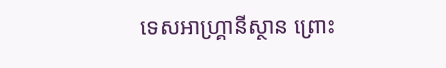ទេសអាហ្គ្រានីស្ថាន ព្រោះ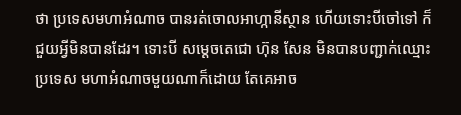ថា ប្រទេសមហាអំណាច បានរត់ចោលអាហ្កានីស្ថាន ហើយទោះបីចៅទៅ ក៏ជួយអ្វីមិនបានដែរ។ ទោះបី សម្ដេចតេជោ ហ៊ុន សែន មិនបានបញ្ជាក់ឈ្មោះប្រទេស មហាអំណាចមួយណាក៏ដោយ តែគេអាច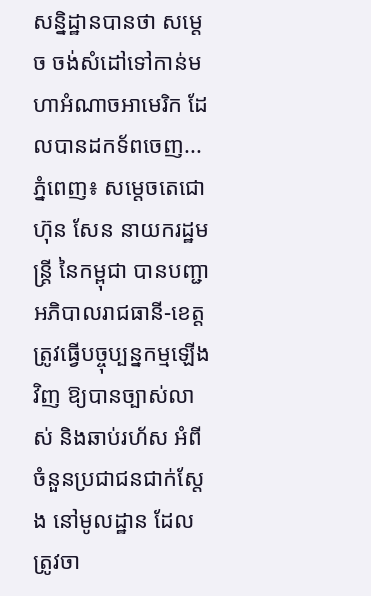សន្និដ្ឋានបានថា សម្ដេច ចង់សំដៅទៅកាន់មហាអំណាចអាមេរិក ដែលបានដកទ័ពចេញ...
ភ្នំពេញ៖ សម្ដេចតេជោ ហ៊ុន សែន នាយករដ្ឋមន្ដ្រី នៃកម្ពុជា បានបញ្ជាអភិបាលរាជធានី-ខេត្ត ត្រូវធ្វើបច្ចុប្បន្នកម្មឡើងវិញ ឱ្យបានច្បាស់លាស់ និងឆាប់រហ័ស អំពីចំនួនប្រជាជនជាក់ស្តែង នៅមូលដ្ឋាន ដែលត្រូវចា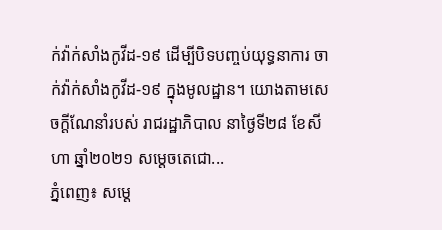ក់វ៉ាក់សាំងកូវីដ-១៩ ដើម្បីបិទបញ្ចប់យុទ្ធនាការ ចាក់វ៉ាក់សាំងកូវីដ-១៩ ក្នុងមូលដ្ឋាន។ យោងតាមសេចក្ដីណែនាំរបស់ រាជរដ្ឋាភិបាល នាថ្ងៃទី២៨ ខែសីហា ឆ្នាំ២០២១ សម្ដេចតេជោ...
ភ្នំពេញ៖ សម្ដេ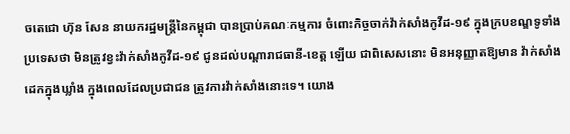ចតេជោ ហ៊ុន សែន នាយករដ្ឋមន្ដ្រីនៃកម្ពុជា បានប្រាប់គណៈកម្មការ ចំពោះកិច្ចចាក់វ៉ាក់សាំងកូវីដ-១៩ ក្នុងក្របខណ្ឌទូទាំងប្រទេសថា មិនត្រូវខ្វះវ៉ាក់សាំងកូវីដ-១៩ ជូនដល់បណ្តារាជធានី-ខេត្ត ឡើយ ជាពិសេសនោះ មិនអនុញ្ញាតឱ្យមាន វ៉ាក់សាំងដេកក្នុងឃ្លាំង ក្នុងពេលដែលប្រជាជន ត្រូវការវ៉ាក់សាំងនោះទេ។ យោង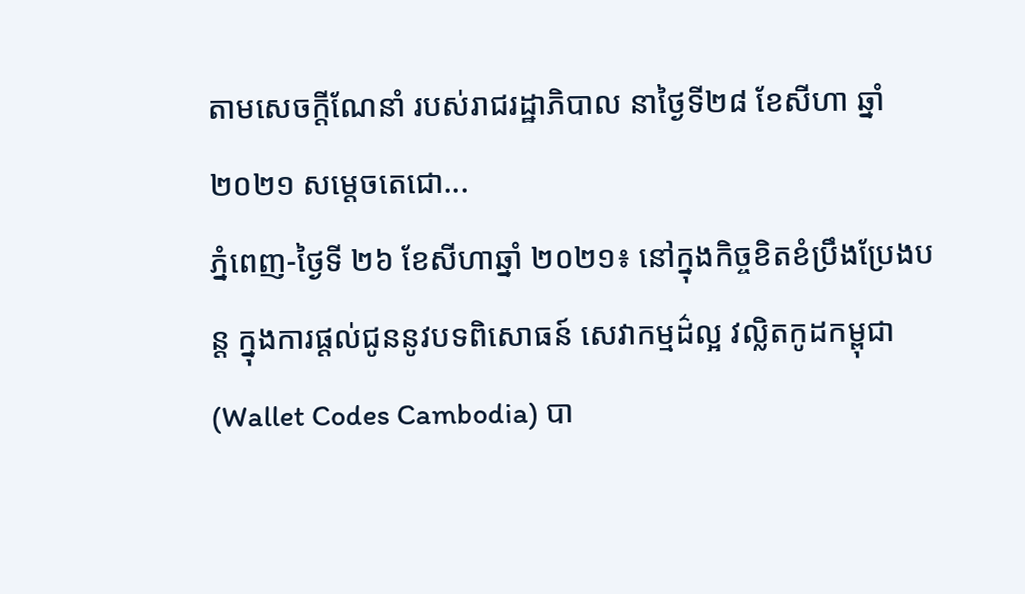តាមសេចក្ដីណែនាំ របស់រាជរដ្ឋាភិបាល នាថ្ងៃទី២៨ ខែសីហា ឆ្នាំ២០២១ សម្ដេចតេជោ...
ភ្នំពេញ-ថ្ងៃទី ២៦ ខែសីហាឆ្នាំ ២០២១៖ នៅក្នុងកិច្ចខិតខំប្រឹងប្រែងបន្ត ក្នុងការផ្តល់ជូននូវបទពិសោធន៍ សេវាកម្មដ៌ល្អ វល្លិតកូដកម្ពុជា (Wallet Codes Cambodia) បា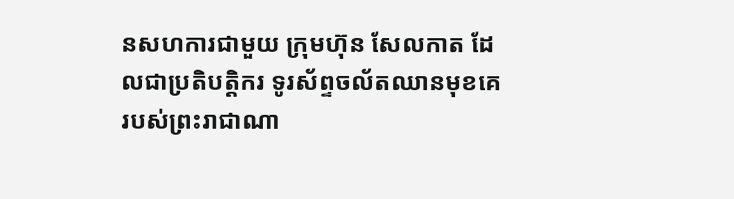នសហការជាមួយ ក្រុមហ៊ុន សែលកាត ដែលជាប្រតិបត្តិករ ទូរស័ព្ទចល័តឈានមុខគេ របស់ព្រះរាជាណា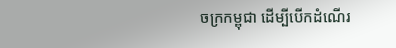ចក្រកម្ពុជា ដើម្បីបើកដំណើរ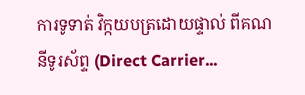ការទូទាត់ វិក្កយបត្រដោយផ្ទាល់ ពីគណនីទូរស័ព្ទ (Direct Carrier...